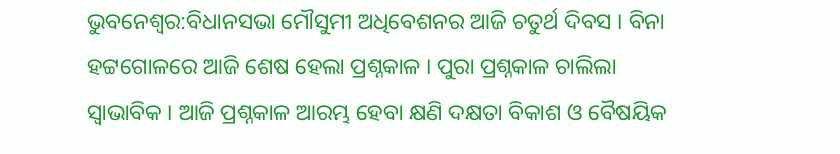ଭୁବନେଶ୍ବର:ବିଧାନସଭା ମୌସୁମୀ ଅଧିବେଶନର ଆଜି ଚତୁର୍ଥ ଦିବସ । ବିନା ହଟ୍ଟଗୋଳରେ ଆଜି ଶେଷ ହେଲା ପ୍ରଶ୍ନକାଳ । ପୁରା ପ୍ରଶ୍ନକାଳ ଚାଲିଲା ସ୍ବାଭାବିକ । ଆଜି ପ୍ରଶ୍ନକାଳ ଆରମ୍ଭ ହେବା କ୍ଷଣି ଦକ୍ଷତା ବିକାଶ ଓ ବୈଷୟିକ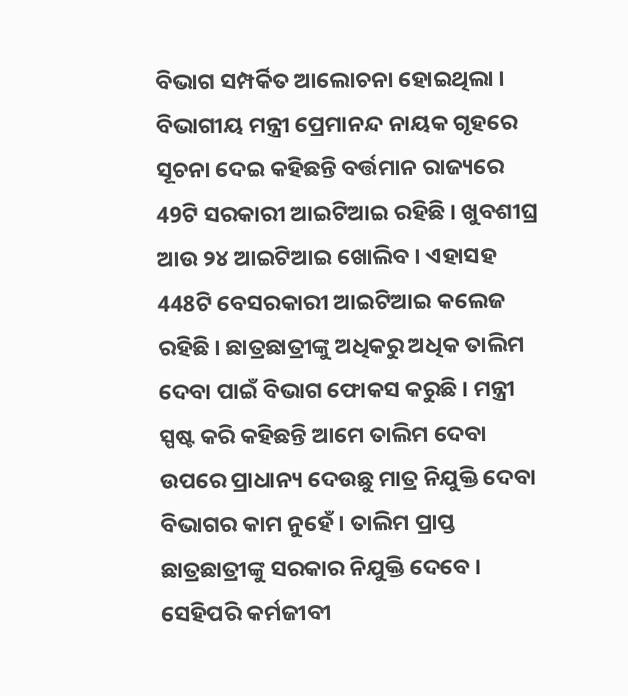ବିଭାଗ ସମ୍ପର୍କିତ ଆଲୋଚନା ହୋଇଥିଲା ।
ବିଭାଗୀୟ ମନ୍ତ୍ରୀ ପ୍ରେମାନନ୍ଦ ନାୟକ ଗୃହରେ ସୂଚନା ଦେଇ କହିଛନ୍ତି ବର୍ତ୍ତମାନ ରାଜ୍ୟରେ 49ଟି ସରକାରୀ ଆଇଟିଆଇ ରହିଛି । ଖୁବଶୀଘ୍ର ଆଉ ୨୪ ଆଇଟିଆଇ ଖୋଲିବ । ଏହାସହ 448ଟି ବେସରକାରୀ ଆଇଟିଆଇ କଲେଜ ରହିଛି । ଛାତ୍ରଛାତ୍ରୀଙ୍କୁ ଅଧିକରୁ ଅଧିକ ତାଲିମ ଦେବା ପାଇଁ ବିଭାଗ ଫୋକସ କରୁଛି । ମନ୍ତ୍ରୀ ସ୍ପଷ୍ଟ କରି କହିଛନ୍ତି ଆମେ ତାଲିମ ଦେବା ଉପରେ ପ୍ରାଧାନ୍ୟ ଦେଉଛୁ ମାତ୍ର ନିଯୁକ୍ତି ଦେବା ବିଭାଗର କାମ ନୁହେଁ । ତାଲିମ ପ୍ରାପ୍ତ ଛାତ୍ରଛାତ୍ରୀଙ୍କୁ ସରକାର ନିଯୁକ୍ତି ଦେବେ ।
ସେହିପରି କର୍ମଜୀବୀ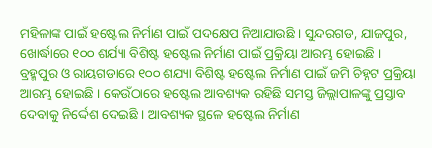ମହିଳାଙ୍କ ପାଇଁ ହଷ୍ଟେଲ ନିର୍ମାଣ ପାଇଁ ପଦକ୍ଷେପ ନିଆଯାଉଛି । ସୁନ୍ଦରଗଡ, ଯାଜପୁର, ଖୋର୍ଦ୍ଧାରେ ୧୦୦ ଶର୍ଯ୍ୟା ବିଶିଷ୍ଟ ହଷ୍ଟେଲ ନିର୍ମାଣ ପାଇଁ ପ୍ରକ୍ରିୟା ଆରମ୍ଭ ହୋଇଛି । ବ୍ରହ୍ମପୁର ଓ ରାୟଗଡାରେ ୧୦୦ ଶଯ୍ୟା ବିଶିଷ୍ଟ ହଷ୍ଟେଲ ନିର୍ମାଣ ପାଇଁ ଜମି ଚିହ୍ନଟ ପ୍ରକ୍ରିୟା ଆରମ୍ଭ ହୋଇଛି । କେଉଁଠାରେ ହଷ୍ଟେଲ ଆବଶ୍ୟକ ରହିଛି ସମସ୍ତ ଜିଲ୍ଲାପାଳଙ୍କୁ ପ୍ରସ୍ତାବ ଦେବାକୁ ନିର୍ଦ୍ଦେଶ ଦେଇଛି । ଆବଶ୍ୟକ ସ୍ଥଳେ ହଷ୍ଟେଲ ନିର୍ମାଣ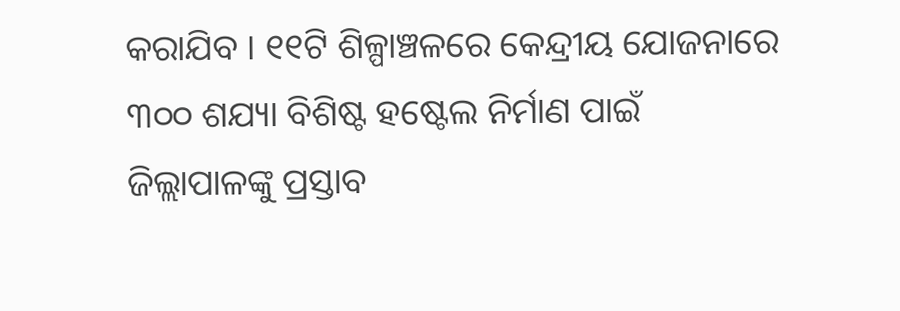କରାଯିବ । ୧୧ଟି ଶିଳ୍ପାଞ୍ଚଳରେ କେନ୍ଦ୍ରୀୟ ଯୋଜନାରେ ୩୦୦ ଶଯ୍ୟା ବିଶିଷ୍ଟ ହଷ୍ଟେଲ ନିର୍ମାଣ ପାଇଁ ଜିଲ୍ଲାପାଳଙ୍କୁ ପ୍ରସ୍ତାବ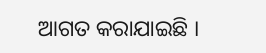ଆଗତ କରାଯାଇଛି ।